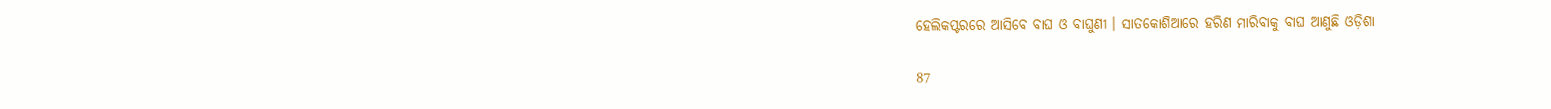ହେଲିକପ୍ଟରରେ ଆସିବେ ବାଘ ଓ ବାଘୁଣୀ । ସାତକୋଶିଆରେ ହରିଣ ମାରିବାକୁ ବାଘ ଆଣୁଛି ଓଡ଼ିଶା

87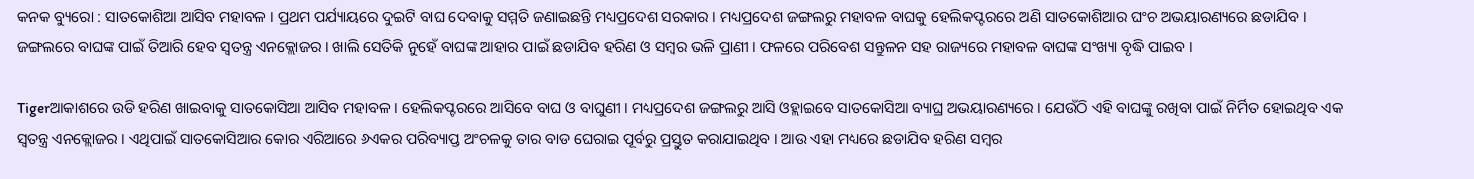କନକ ବ୍ୟୁରୋ : ସାତକୋଶିଆ ଆସିବ ମହାବଳ । ପ୍ରଥମ ପର୍ଯ୍ୟାୟରେ ଦୁଇଟି ବାଘ ଦେବାକୁ ସମ୍ମତି ଜଣାଇଛନ୍ତି ମଧ୍ୟପ୍ରଦେଶ ସରକାର । ମଧ୍ୟପ୍ରଦେଶ ଜଙ୍ଗଲରୁ ମହାବଳ ବାଘକୁ ହେଲିକପ୍ଟରରେ ଅଣି ସାତକୋଶିଆର ଘଂଚ ଅଭୟାରଣ୍ୟରେ ଛଡାଯିବ । ଜଙ୍ଗଲରେ ବାଘଙ୍କ ପାଇଁ ତିଆରି ହେବ ସ୍ୱତନ୍ତ୍ର ଏନକ୍ଲୋଜର । ଖାଲି ସେତିକି ନୁହେଁ ବାଘଙ୍କ ଆହାର ପାଇଁ ଛଡାଯିବ ହରିଣ ଓ ସମ୍ବର ଭଳି ପ୍ରାଣୀ । ଫଳରେ ପରିବେଶ ସନ୍ତୁଳନ ସହ ରାଜ୍ୟରେ ମହାବଳ ବାଘଙ୍କ ସଂଖ୍ୟା ବୃଦ୍ଧି ପାଇବ ।

Tigerଆକାଶରେ ଉଡି ହରିଣ ଖାଇବାକୁ ସାତକୋସିଆ ଆସିବ ମହାବଳ । ହେଲିକପ୍ଟରରେ ଆସିବେ ବାଘ ଓ ବାଘୁଣୀ । ମଧ୍ୟପ୍ରଦେଶ ଜଙ୍ଗଲରୁ ଆସି ଓହ୍ଲାଇବେ ସାତକୋସିଆ ବ୍ୟାଘ୍ର ଅଭୟାରଣ୍ୟରେ । ଯେଉଁଠି ଏହି ବାଘଙ୍କୁ ରଖିବା ପାଇଁ ନିର୍ମିତ ହୋଇଥିବ ଏକ ସ୍ୱତନ୍ତ୍ର ଏନକ୍ଲୋଜର । ଏଥିପାଇଁ ସାତକୋସିଆର କୋର ଏରିଆରେ ୬ଏକର ପରିବ୍ୟାପ୍ତ ଅଂଚଳକୁ ତାର ବାଡ ଘେରାଇ ପୂର୍ବରୁ ପ୍ରସ୍ତୁତ କରାଯାଇଥିବ । ଆଉ ଏହା ମଧ୍ୟରେ ଛଡାଯିବ ହରିଣ ସମ୍ବର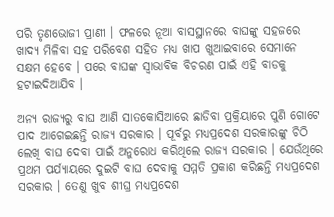ପରି ତୃଣଭୋଜୀ ପ୍ରାଣୀ । ଫଳରେ ନୂଆ ବାସସ୍ଥାନରେ ବାଘଙ୍କୁ ସହଜରେ ଖାଦ୍ୟ ମିଳିବା ସହ ପରିବେଶ ସହିତ ମଧ୍ୟ ଖାପ ଖୁଆଇବାରେ ସେମାନେ ସକ୍ଷମ ହେବେ । ପରେ ବାଘଙ୍କ ସ୍ୱାଭାବିକ ବିଚରଣ ପାଇଁ ଏହି ବାଡକୁ ହଟାଇଦିଆଯିବ ।

ଅନ୍ୟ ରାଜ୍ୟରୁ ବାଘ ଆଣି ସାତକୋସିଆରେ ଛାଡିବା ପ୍ରକ୍ରିୟାରେ ପୁଣି ଗୋଟେ ପାଦ ଆଗେଇଛନ୍ତି ରାଜ୍ୟ ସରକାର । ପୂର୍ବରୁ ମଧ୍ୟପ୍ରଦେଶ ସରକାରଙ୍କୁ ଚିଠି ଲେଖି ବାଘ ଦେବା ପାଇଁ ଅନୁରୋଧ କରିଥିଲେ ରାଜ୍ୟ ସରକାର । ଯେଉଁଥିରେ ପ୍ରଥମ ପର୍ଯ୍ୟାୟରେ ଦୁଇଟି ବାଘ ଦେବାକୁ ସମ୍ମତି ପ୍ରକାଶ କରିଛନ୍ତି ମଧ୍ୟପ୍ରଦେଶ ସରକାର । ତେଣୁ ଖୁବ ଶୀଘ୍ର ମଧ୍ୟପ୍ରଦେଶ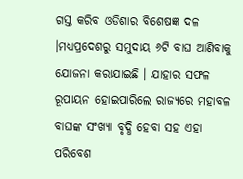ଗସ୍ତ କରିବ ଓଡିଶାର ବିଶେଷଜ୍ଞ ଦଳ ।ମଧ୍ୟପ୍ରଦେଶରୁ ସମୁଦାୟ ୬ଟି ବାଘ ଆଣିବାକୁ ଯୋଜନା କରାଯାଇଛି । ଯାହାର ସଫଳ ରୂପାୟନ ହୋଇପାରିଲେ ରାଜ୍ୟରେ ମହାବଳ ବାଘଙ୍କ ସଂଖ୍ୟା ବୃଦ୍ଧି ହେବା ସହ ଏହା ପରିବେଶ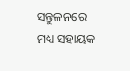ସନ୍ତୁଳନରେ ମଧ୍ୟ ସହାୟକ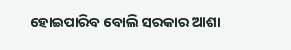ହୋଇପାରିବ ବୋଲି ସରକାର ଆଶା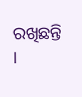ରଖିଛନ୍ତି ।